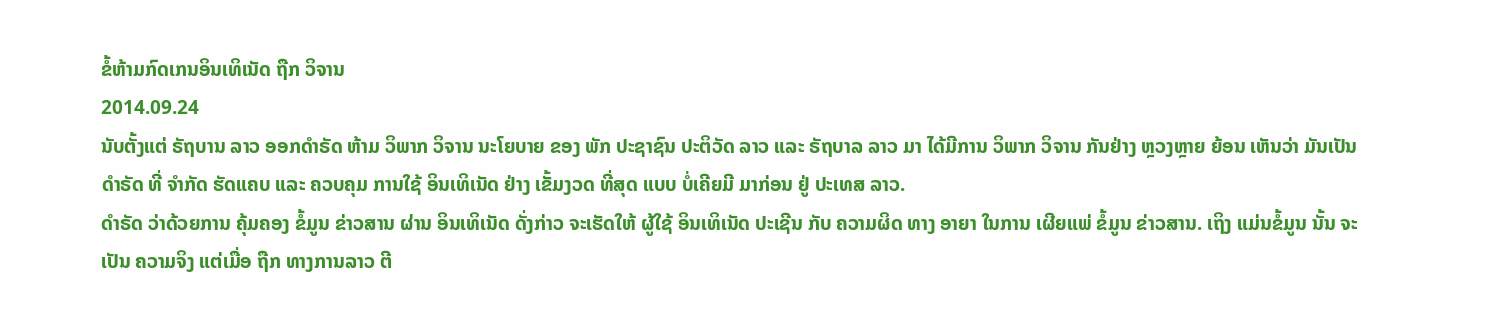ຂໍ້ຫ້າມກົດເກນອິນເທິເນັດ ຖືກ ວິຈານ
2014.09.24
ນັບຕັ້ງແຕ່ ຣັຖບານ ລາວ ອອກດໍາຣັດ ຫ້າມ ວິພາກ ວິຈານ ນະໂຍບາຍ ຂອງ ພັກ ປະຊາຊົນ ປະຕິວັດ ລາວ ແລະ ຣັຖບາລ ລາວ ມາ ໄດ້ມີການ ວິພາກ ວິຈານ ກັນຢ່າງ ຫຼວງຫຼາຍ ຍ້ອນ ເຫັນວ່າ ມັນເປັນ ດໍາຣັດ ທີ່ ຈໍາກັດ ຮັດແຄບ ແລະ ຄວບຄຸມ ການໃຊ້ ອິນເທິເນັດ ຢ່າງ ເຂັ້ມງວດ ທີ່ສຸດ ແບບ ບໍ່ເຄີຍມີ ມາກ່ອນ ຢູ່ ປະເທສ ລາວ.
ດໍາຣັດ ວ່າດ້ວຍການ ຄຸ້ມຄອງ ຂໍ້ມູນ ຂ່າວສານ ຜ່ານ ອິນເທິເນັດ ດັ່ງກ່າວ ຈະເຮັດໃຫ້ ຜູ້ໃຊ້ ອິນເທິເນັດ ປະເຊີນ ກັບ ຄວາມຜິດ ທາງ ອາຍາ ໃນການ ເຜີຍແພ່ ຂໍ້ມູນ ຂ່າວສານ. ເຖິງ ແມ່ນຂໍ້ມູນ ນັ້ນ ຈະເປັນ ຄວາມຈິງ ແຕ່ເມື່ອ ຖືກ ທາງການລາວ ຕີ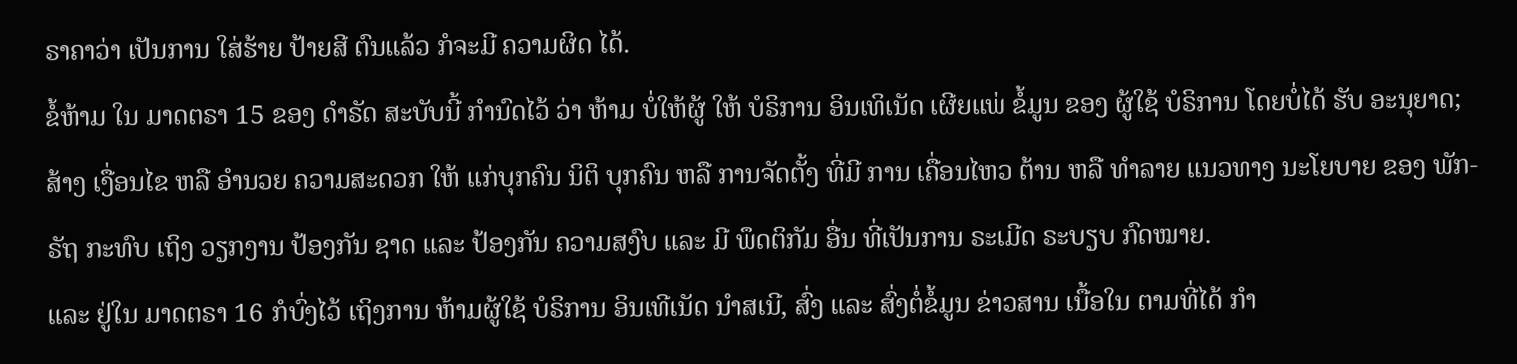ຣາຄາວ່າ ເປັນການ ໃສ່ຮ້າຍ ປ້າຍສີ ຕົນແລ້ວ ກໍຈະມີ ຄວາມຜິດ ໄດ້.
ຂໍ້ຫ້າມ ໃນ ມາດຕຣາ 15 ຂອງ ດໍາຣັດ ສະບັບນີ້ ກໍານົດໄວ້ ວ່າ ຫ້າມ ບໍ່ໃຫ້ຜູ້ ໃຫ້ ບໍຣິການ ອິນເທິເນັດ ເຜີຍແພ່ ຂໍ້ມູນ ຂອງ ຜູ້ໃຊ້ ບໍຣິການ ໂດຍບໍ່ໄດ້ ຮັບ ອະນຸຍາດ; ສ້າງ ເງື່ອນໄຂ ຫລື ອໍານວຍ ຄວາມສະດວກ ໃຫ້ ແກ່ບຸກຄົນ ນິຕິ ບຸກຄົນ ຫລື ການຈັດຕັ້ງ ທີ່ມີ ການ ເຄື່ອນໄຫວ ຕ້ານ ຫລື ທໍາລາຍ ແນວທາງ ນະໂຍບາຍ ຂອງ ພັກ-ຣັຖ ກະທົບ ເຖິງ ວຽກງານ ປ້ອງກັນ ຊາດ ແລະ ປ້ອງກັນ ຄວາມສງົບ ແລະ ມີ ພຶດຕິກັມ ອື່ນ ທີ່ເປັນການ ຣະເມີດ ຣະບຽບ ກົດໝາຍ.
ແລະ ຢູ່ໃນ ມາດຕຣາ 16 ກໍບົ່ງໄວ້ ເຖິງການ ຫ້າມຜູ້ໃຊ້ ບໍຣິການ ອິນເທີເນັດ ນໍາສເນີ, ສົ່ງ ແລະ ສົ່ງຕໍ່ຂໍ້ມູນ ຂ່າວສານ ເນື້ອໃນ ຕາມທີ່ໄດ້ ກໍາ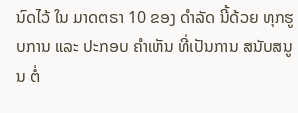ນົດໄວ້ ໃນ ມາດຕຣາ 10 ຂອງ ດໍາລັດ ນີ້ດ້ວຍ ທຸກຮູບການ ແລະ ປະກອບ ຄໍາເຫັນ ທີ່ເປັນການ ສນັບສນູນ ຕໍ່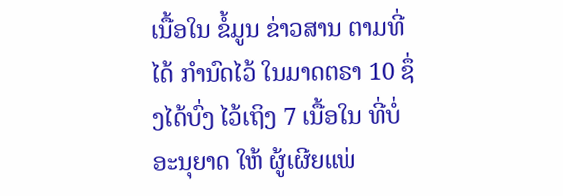ເນື້ອໃນ ຂໍ້ມູນ ຂ່າວສານ ຕາມທີ່ໄດ້ ກໍານົດໄວ້ ໃນມາດຕຣາ 10 ຊຶ່ງໄດ້ບົ່ງ ໄວ້ເຖິງ 7 ເນື້ອໃນ ທີ່ບໍ່ ອະນຸຍາດ ໃຫ້ ຜູ້ເຜີຍແພ່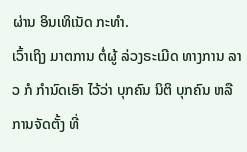ຜ່ານ ອິນເທິເນັດ ກະທໍາ.
ເວົ້າເຖິງ ມາຕການ ຕໍ່ຜູ້ ລ່ວງຣະເມີດ ທາງການ ລາວ ກໍ ກໍານົດເອົາ ໄວ້ວ່າ ບຸກຄົນ ນິຕິ ບຸກຄົນ ຫລື ການຈັດຕັ້ງ ທີ່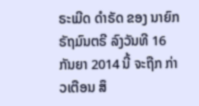ຣະເມີດ ດໍາຣັດ ຂອງ ນາຍົກ ຣັຖມົນຕຣີ ລົງວັນທີ 16 ກັນຍາ 2014 ນີ້ ຈະຖືກ ກ່າວເຕືອນ ສຶ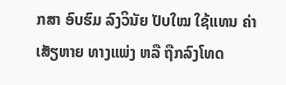ກສາ ອົບຮົມ ລົງວິນັຍ ປັບໃໝ ໃຊ້ແທນ ຄ່າເສັຽຫາຍ ທາງແພ່ງ ຫລື ຖືກລົງໂທດ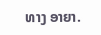ທາງ ອາຍາ.